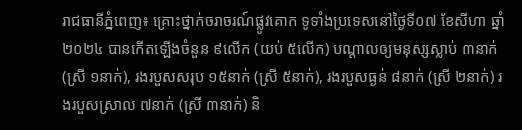រាជធានីភ្នំពេញ៖ គ្រោះថ្នាក់ចរាចរណ៍ផ្លូវគោក ទូទាំងប្រទេសនៅថ្ងៃទី០៧ ខែសីហា ឆ្នាំ២០២៤ បានកើតឡើងចំនួន ៩លើក (យប់ ៥លើក) បណ្តាលឲ្យមនុស្សស្លាប់ ៣នាក់ (ស្រី ១នាក់), រងរបួសសរុប ១៥នាក់ (ស្រី ៥នាក់), រងរបួសធ្ងន់ ៨នាក់ (ស្រី ២នាក់) រងរបួសស្រាល ៧នាក់ (ស្រី ៣នាក់) និ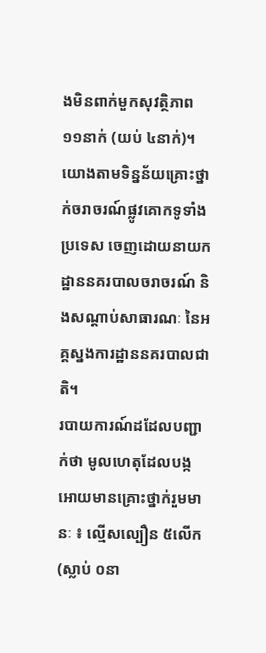ងមិនពាក់មួកសុវត្ថិភាព ១១នាក់ (យប់ ៤នាក់)។
យោងតាមទិន្នន័យគ្រោះថ្នាក់ចរាចរណ៍ផ្លូវគោកទូទាំងប្រទេស ចេញដោយនាយក ដ្ឋាននគរបាលចរាចរណ៍ និងសណ្តាប់សាធារណៈ នៃអគ្គស្នងការដ្ឋាននគរបាលជាតិ។
របាយការណ៍ដដែលបញ្ជាក់ថា មូលហេតុដែលបង្កអោយមានគ្រោះថ្នាក់រួមមានៈ ៖ ល្មើសល្បឿន ៥លើក (ស្លាប់ ០នា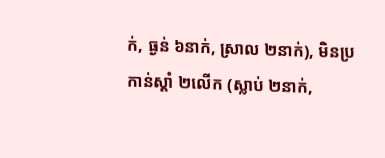ក់, ធ្ងន់ ៦នាក់, ស្រាល ២នាក់), មិនប្រកាន់ស្តាំ ២លើក (ស្លាប់ ២នាក់,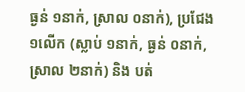ធ្ងន់ ១នាក់, ស្រាល ០នាក់), ប្រជែង ១លើក (ស្លាប់ ១នាក់, ធ្ងន់ ០នាក់, ស្រាល ២នាក់) និង បត់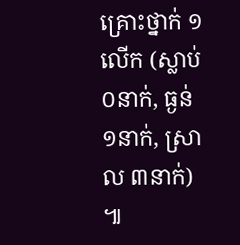គ្រោះថ្នាក់ ១លើក (ស្លាប់ ០នាក់, ធ្ងន់ ១នាក់, ស្រាល ៣នាក់) ៕